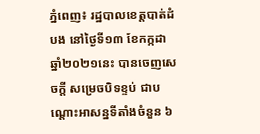ភ្នំពេញ៖ រដ្ឋបាលខេត្តបាត់ដំបង នៅថ្ងៃទី១៣ ខែកក្កដា ឆ្នាំ២០២១នេះ បានចេញសេចក្ដី សម្រេចបិទខ្ទប់ ជាបណ្ដោះអាសន្នទីតាំងចំនួន ៦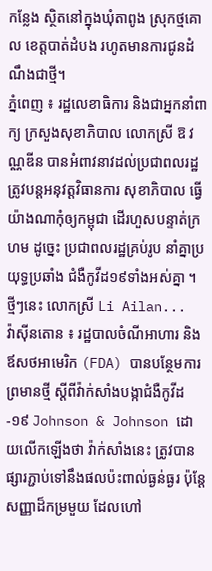កន្លែង ស្ថិតនៅក្នុងឃុំតាពូង ស្រុកថ្មគោល ខេត្តបាត់ដំបង រហូតមានការជូនដំណឹងជាថ្មី។
ភ្នំពេញ ៖ រដ្ឋលេខាធិការ និងជាអ្នកនាំពាក្យ ក្រសួងសុខាភិបាល លោកស្រី ឱ វណ្ណឌីន បានអំពាវនាវដល់ប្រជាពលរដ្ឋ ត្រូវបន្ដអនុវត្តវិធានការ សុខាភិបាល ធ្វើយ៉ាងណាកុំឲ្យកម្ពុជា ដើរហួសបន្ទាត់ក្រហម ដូច្នេះ ប្រជាពលរដ្ឋគ្រប់រូប នាំគ្នាប្រយុទ្ធប្រឆាំង ជំងឺកូវីដ១៩ទាំងអស់គ្នា ។ ថ្មីៗនេះ លោកស្រី Li Ailan...
វ៉ាស៊ីនតោន ៖ រដ្ឋបាលចំណីអាហារ និងឪសថអាមេរិក (FDA) បានបន្ថែមការព្រមានថ្មី ស្តីពីវ៉ាក់សាំងបង្កាជំងឺកូវីដ-១៩ Johnson & Johnson ដោយលើកឡើងថា វ៉ាក់សាំងនេះ ត្រូវបានផ្សារភ្ជាប់ទៅនឹងផលប៉ះពាល់ធ្ងន់ធ្ងរ ប៉ុន្តែសញ្ញាដ៏កម្រមួយ ដែលហៅ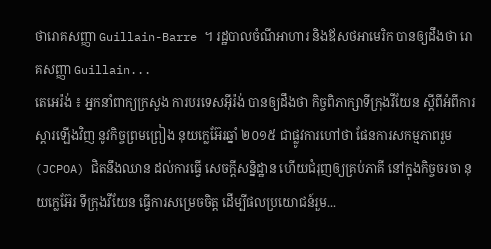ថារោគសញ្ញា Guillain-Barre ។ រដ្ឋបាលចំណីអាហារ និងឪសថអាមេរិក បានឲ្យដឹងថា រោគសញ្ញា Guillain...
តេអេរ៉ង់ ៖ អ្នកនាំពាក្យក្រសួង ការបរទេសអ៊ីរ៉ង់ បានឲ្យដឹងថា កិច្ចពិភាក្សាទីក្រុងវីយែន ស្ដីពីអំពីការស្តារឡើងវិញ នូវកិច្ចព្រមព្រៀង នុយក្លេអ៊ែរឆ្នាំ ២០១៥ ជាផ្លូវការហៅថា ផែនការសកម្មភាពរួម (JCPOA) ជិតនឹងឈាន ដល់ការធ្វើ សេចក្តីសន្និដ្ឋាន ហើយជំរុញឲ្យគ្រប់ភាគី នៅក្នុងកិច្ចចរចា នុយក្លេអ៊ែរ ទីក្រុងវីយែន ធ្វើការសម្រេចចិត្ដ ដើម្បីផលប្រយោជន៍រួម...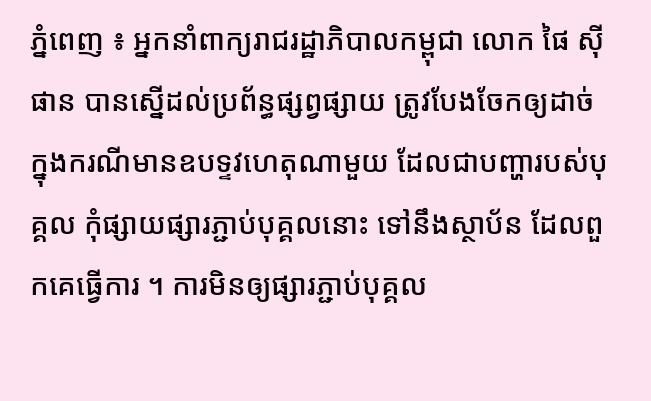ភ្នំពេញ ៖ អ្នកនាំពាក្យរាជរដ្ឋាភិបាលកម្ពុជា លោក ផៃ ស៊ីផាន បានស្នើដល់ប្រព័ន្ធផ្សព្វផ្សាយ ត្រូវបែងចែកឲ្យដាច់ ក្នុងករណីមានឧបទ្ទវហេតុណាមួយ ដែលជាបញ្ហារបស់បុគ្គល កុំផ្សាយផ្សារភ្ជាប់បុគ្គលនោះ ទៅនឹងស្ថាប័ន ដែលពួកគេធ្វើការ ។ ការមិនឲ្យផ្សារភ្ជាប់បុគ្គល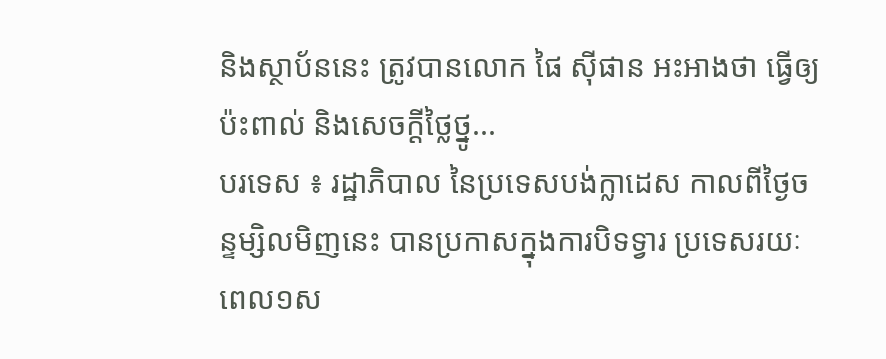និងស្ថាប័ននេះ ត្រូវបានលោក ផៃ ស៊ីផាន អះអាងថា ធ្វើឲ្យប៉ះពាល់ និងសេចក្ដីថ្លៃថ្នូ...
បរទេស ៖ រដ្ឋាភិបាល នៃប្រទេសបង់ក្លាដេស កាលពីថ្ងៃចន្ទម្សិលមិញនេះ បានប្រកាសក្នុងការបិទទ្វារ ប្រទេសរយៈពេល១ស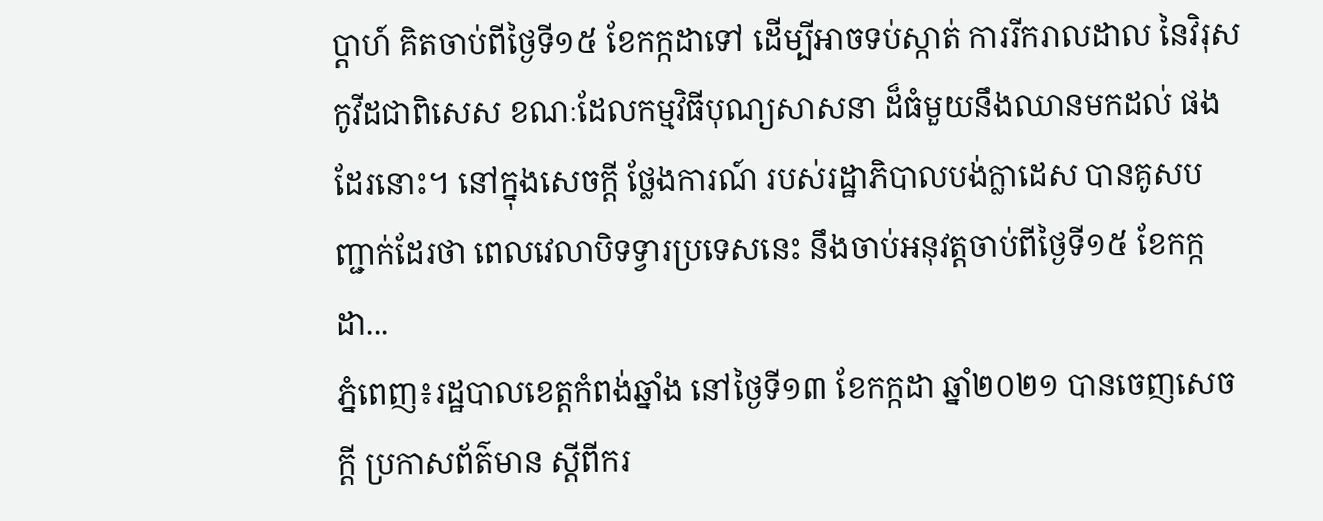ប្តាហ៍ គិតចាប់ពីថ្ងៃទី១៥ ខែកក្កដាទៅ ដើម្បីអាចទប់ស្កាត់ ការរីករាលដាល នៃវិរុសកូវីដជាពិសេស ខណៈដែលកម្មវិធីបុណ្យសាសនា ដ៏ធំមួយនឹងឈានមកដល់ ផងដែរនោះ។ នៅក្នុងសេចក្តី ថ្លែងការណ៍ របស់រដ្ឋាភិបាលបង់ក្លាដេស បានគូសបញ្ជាក់ដែរថា ពេលវេលាបិទទ្វារប្រទេសនេះ នឹងចាប់អនុវត្តចាប់ពីថ្ងៃទី១៥ ខែកក្កដា...
ភ្នំពេញ៖រដ្ឋបាលខេត្តកំពង់ឆ្នាំង នៅថ្ងៃទី១៣ ខែកក្កដា ឆ្នាំ២០២១ បានចេញសេចក្ដី ប្រកាសព័ត៌មាន ស្ដីពីករ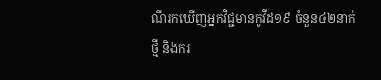ណីរកឃើញអ្នកវិជ្ជមានកូវីដ១៩ ចំនួន៤២នាក់ថ្មី និងករ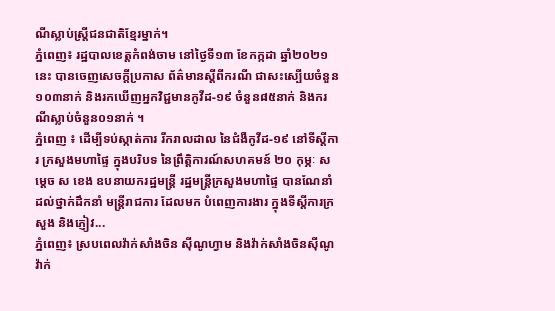ណីស្លាប់ស្រ្តីជនជាតិខ្មែរម្នាក់។
ភ្នំពេញ៖ រដ្ឋបាលខេត្តកំពង់ចាម នៅថ្ងៃទី១៣ ខែកក្កដា ឆ្នាំ២០២១នេះ បានចេញសេចក្ដីប្រកាស ព័ត៌មានស្ដីពីករណី ជាសះស្បើយចំនួន១០៣នាក់ និងរកឃើញអ្នកវិជ្ជមានកូវីដ-១៩ ចំនួន៨៥នាក់ និងករណីស្លាប់ចំនួន០១នាក់ ។
ភ្នំពេញ ៖ ដើម្បីទប់ស្កាត់ការ រីករាលដាល នៃជំងឺកូវីដ-១៩ នៅទីស្តីការ ក្រសួងមហាផ្ទៃ ក្នុងបរិបទ នៃព្រឹត្តិការណ៍សហគមន៍ ២០ កុម្ភៈ សម្ដេច ស ខេង ឧបនាយករដ្ឋមន្ដ្រី រដ្ឋមន្ដ្រីក្រសួងមហាផ្ទៃ បានណែនាំដល់ថ្នាក់ដឹកនាំ មន្ត្រីរាជការ ដែលមក បំពេញការងារ ក្នុងទីស្តីការក្រសួង និងភ្ញៀវ...
ភ្នំពេញ៖ ស្របពេលវ៉ាក់សាំងចិន ស៊ីណូហ្វាម និងវ៉ាក់សាំងចិនស៊ីណូវ៉ាក់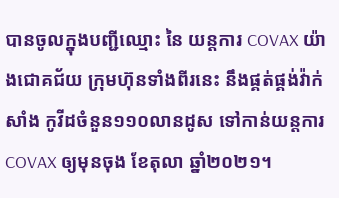បានចូលក្នុងបញ្ជីឈ្មោះ នៃ យន្តការ COVAX យ៉ាងជោគជ័យ ក្រុមហ៊ុនទាំងពីរនេះ នឹងផ្គត់ផ្គង់វ៉ាក់សាំង កូវីដចំនួន១១០លានដូស ទៅកាន់យន្តការ COVAX ឲ្យមុនចុង ខែតុលា ឆ្នាំ២០២១។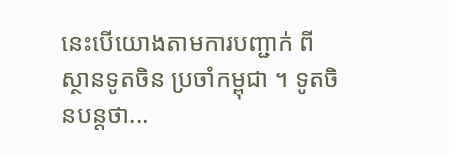នេះបើយោងតាមការបញ្ជាក់ ពីស្ថានទូតចិន ប្រចាំកម្ពុជា ។ ទូតចិនបន្តថា...